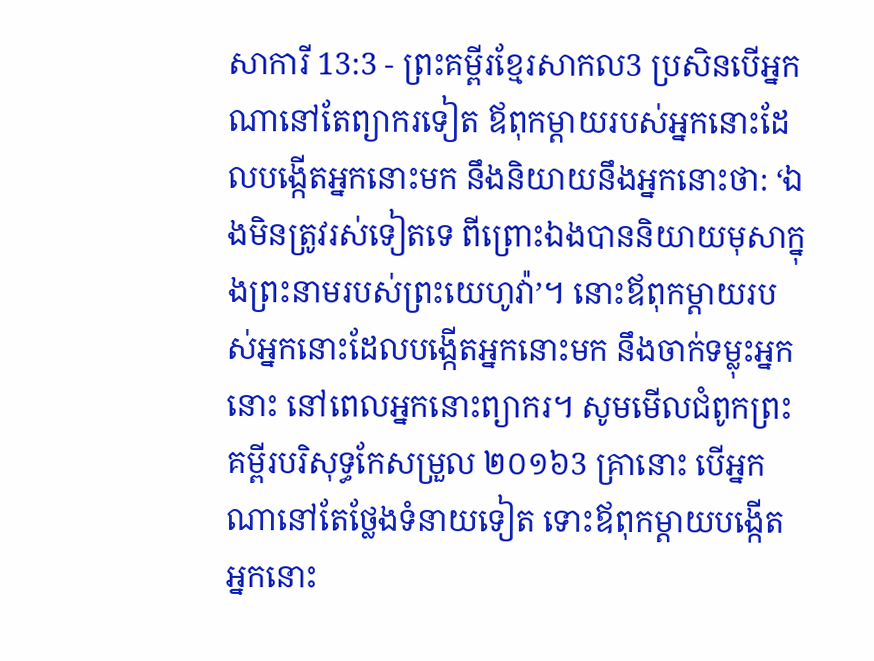សាការី 13:3 - ព្រះគម្ពីរខ្មែរសាកល3 ប្រសិនបើអ្នកណានៅតែព្យាករទៀត ឪពុកម្ដាយរបស់អ្នកនោះដែលបង្កើតអ្នកនោះមក នឹងនិយាយនឹងអ្នកនោះថា: ‘ឯងមិនត្រូវរស់ទៀតទេ ពីព្រោះឯងបាននិយាយមុសាក្នុងព្រះនាមរបស់ព្រះយេហូវ៉ា’។ នោះឪពុកម្ដាយរបស់អ្នកនោះដែលបង្កើតអ្នកនោះមក នឹងចាក់ទម្លុះអ្នកនោះ នៅពេលអ្នកនោះព្យាករ។ សូមមើលជំពូកព្រះគម្ពីរបរិសុទ្ធកែសម្រួល ២០១៦3 គ្រានោះ បើអ្នកណានៅតែថ្លែងទំនាយទៀត ទោះឪពុកម្តាយបង្កើតអ្នកនោះ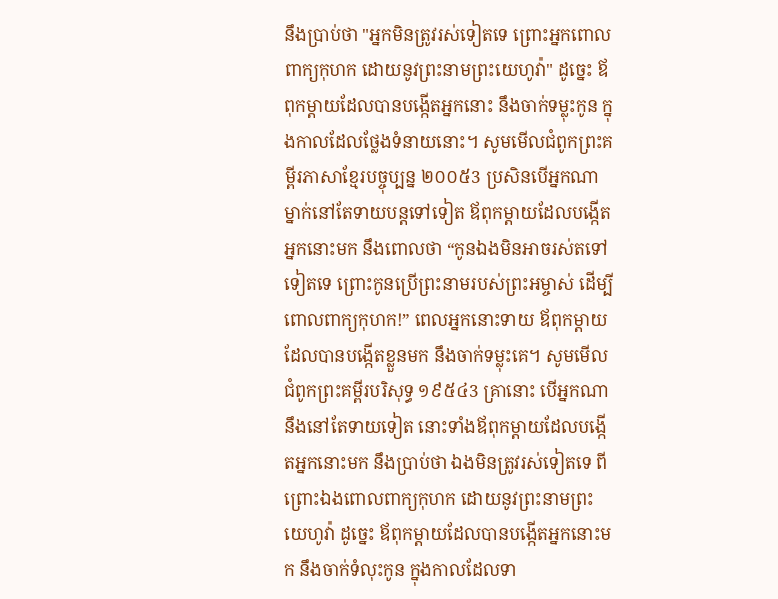នឹងប្រាប់ថា "អ្នកមិនត្រូវរស់ទៀតទេ ព្រោះអ្នកពោលពាក្យកុហក ដោយនូវព្រះនាមព្រះយេហូវ៉ា" ដូច្នេះ ឪពុកម្តាយដែលបានបង្កើតអ្នកនោះ នឹងចាក់ទម្លុះកូន ក្នុងកាលដែលថ្លែងទំនាយនោះ។ សូមមើលជំពូកព្រះគម្ពីរភាសាខ្មែរបច្ចុប្បន្ន ២០០៥3 ប្រសិនបើអ្នកណាម្នាក់នៅតែទាយបន្តទៅទៀត ឪពុកម្ដាយដែលបង្កើតអ្នកនោះមក នឹងពោលថា “កូនឯងមិនអាចរស់តទៅទៀតទេ ព្រោះកូនប្រើព្រះនាមរបស់ព្រះអម្ចាស់ ដើម្បីពោលពាក្យកុហក!” ពេលអ្នកនោះទាយ ឪពុកម្ដាយដែលបានបង្កើតខ្លួនមក នឹងចាក់ទម្លុះគេ។ សូមមើលជំពូកព្រះគម្ពីរបរិសុទ្ធ ១៩៥៤3 គ្រានោះ បើអ្នកណានឹងនៅតែទាយទៀត នោះទាំងឪពុកម្តាយដែលបង្កើតអ្នកនោះមក នឹងប្រាប់ថា ឯងមិនត្រូវរស់ទៀតទេ ពីព្រោះឯងពោលពាក្យកុហក ដោយនូវព្រះនាមព្រះយេហូវ៉ា ដូច្នេះ ឪពុកម្តាយដែលបានបង្កើតអ្នកនោះមក នឹងចាក់ទំលុះកូន ក្នុងកាលដែលទា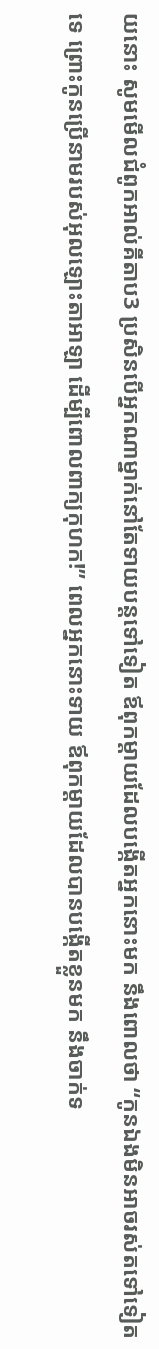យនោះ សូមមើលជំពូកអាល់គីតាប3 ប្រសិនបើអ្នកណាម្នាក់នៅតែទាយបន្តទៅទៀត ឪពុកម្ដាយដែលបង្កើតអ្នកនោះមក នឹងពោលថា “កូនឯងមិនអាចរស់តទៅទៀតទេ ព្រោះកូនប្រើនាមរបស់អុលឡោះតាអាឡា ដើម្បីពោលពាក្យកុហក!” ពេលអ្នកនោះទាយ ឪពុកម្ដាយដែលបានបង្កើតខ្លួនមក នឹងចាក់ទ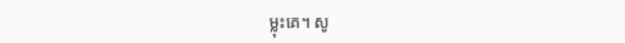ម្លុះគេ។ សូ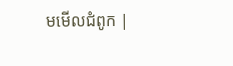មមើលជំពូក |